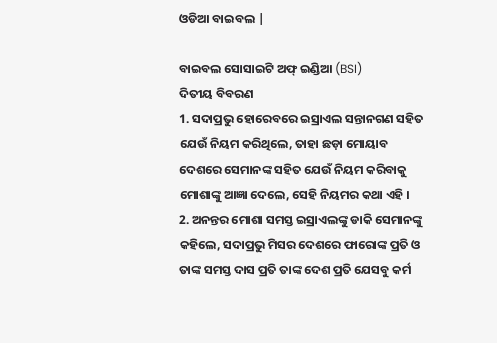ଓଡିଆ ବାଇବଲ |

ବାଇବଲ ସୋସାଇଟି ଅଫ୍ ଇଣ୍ଡିଆ (BSI)
ଦିତୀୟ ବିବରଣ
1. ସଦାପ୍ରଭୁ ହୋରେବରେ ଇସ୍ରାଏଲ ସନ୍ତାନଗଣ ସହିତ ଯେଉଁ ନିୟମ କରିଥିଲେ, ତାହା ଛଡ଼ା ମୋୟାବ ଦେଶରେ ସେମାନଙ୍କ ସହିତ ଯେଉଁ ନିୟମ କରିବାକୁ ମୋଶାଙ୍କୁ ଆଜ୍ଞା ଦେଲେ, ସେହି ନିୟମର କଥା ଏହି ।
2. ଅନନ୍ତର ମୋଶା ସମସ୍ତ ଇସ୍ରାଏଲଙ୍କୁ ଡାକି ସେମାନଙ୍କୁ କହିଲେ, ସଦାପ୍ରଭୁ ମିସର ଦେଶରେ ଫାରୋଙ୍କ ପ୍ରତି ଓ ତାଙ୍କ ସମସ୍ତ ଦାସ ପ୍ରତି ତାଙ୍କ ଦେଶ ପ୍ରତି ଯେସବୁ କର୍ମ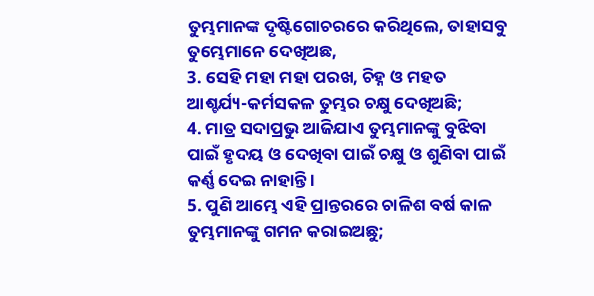ତୁମ୍ଭମାନଙ୍କ ଦୃଷ୍ଟିଗୋଚରରେ କରିଥିଲେ, ତାହାସବୁ ତୁମ୍ଭେମାନେ ଦେଖିଅଛ,
3. ସେହି ମହା ମହା ପରଖ, ଚିହ୍ନ ଓ ମହତ ଆଶ୍ଚର୍ଯ୍ୟ-କର୍ମସକଳ ତୁମ୍ଭର ଚକ୍ଷୁ ଦେଖିଅଛି;
4. ମାତ୍ର ସଦାପ୍ରଭୁ ଆଜିଯାଏ ତୁମ୍ଭମାନଙ୍କୁ ବୁଝିବା ପାଇଁ ହୃଦୟ ଓ ଦେଖିବା ପାଇଁ ଚକ୍ଷୁ ଓ ଶୁଣିବା ପାଇଁ କର୍ଣ୍ଣ ଦେଇ ନାହାନ୍ତି ।
5. ପୁଣି ଆମ୍ଭେ ଏହି ପ୍ରାନ୍ତରରେ ଚାଳିଶ ବର୍ଷ କାଳ ତୁମ୍ଭମାନଙ୍କୁ ଗମନ କରାଇଅଛୁ;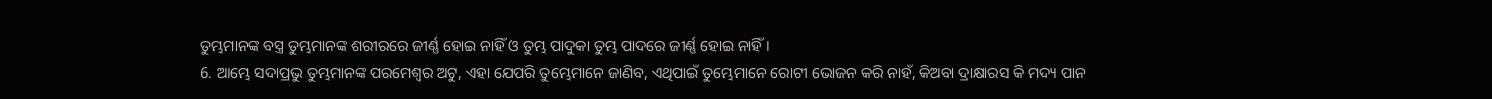ତୁମ୍ଭମାନଙ୍କ ବସ୍ତ୍ର ତୁମ୍ଭମାନଙ୍କ ଶରୀରରେ ଜୀର୍ଣ୍ଣ ହୋଇ ନାହିଁ ଓ ତୁମ୍ଭ ପାଦୁକା ତୁମ୍ଭ ପାଦରେ ଜୀର୍ଣ୍ଣ ହୋଇ ନାହିଁ ।
6. ଆମ୍ଭେ ସଦାପ୍ରଭୁ ତୁମ୍ଭମାନଙ୍କ ପରମେଶ୍ଵର ଅଟୁ, ଏହା ଯେପରି ତୁମ୍ଭେମାନେ ଜାଣିବ, ଏଥିପାଇଁ ତୁମ୍ଭେମାନେ ରୋଟୀ ଭୋଜନ କରି ନାହଁ, କିଅବା ଦ୍ରାକ୍ଷାରସ କି ମଦ୍ୟ ପାନ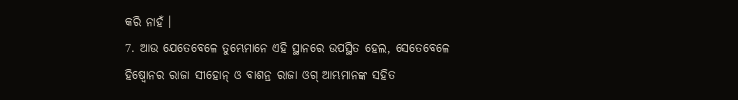କରି ନାହଁ ।
7. ଆଉ ଯେତେବେଳେ ତୁମ୍ଭେମାନେ ଏହି ସ୍ଥାନରେ ଉପସ୍ଥିତ ହେଲ, ସେତେବେଳେ ହିଷ୍ବୋନର ରାଜା ସୀହୋନ୍ ଓ ବାଶନ୍ର ରାଜା ଓଗ୍ ଆମ୍ଭମାନଙ୍କ ସହିତ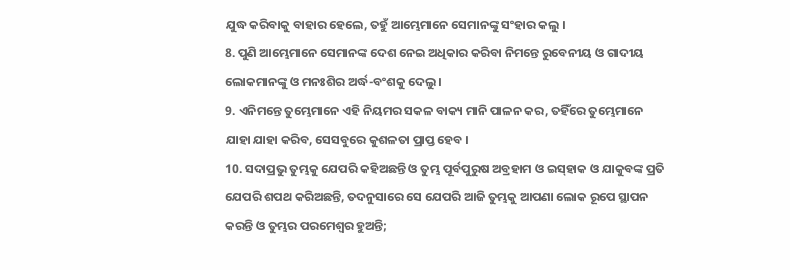ଯୁଦ୍ଧ କରିବାକୁ ବାହାର ହେଲେ, ତହୁଁ ଆମ୍ଭେମାନେ ସେମାନଙ୍କୁ ସଂହାର କଲୁ ।
8. ପୁଣି ଆମ୍ଭେମାନେ ସେମାନଙ୍କ ଦେଶ ନେଇ ଅଧିକାର କରିବା ନିମନ୍ତେ ରୁବେନୀୟ ଓ ଗାଦୀୟ ଲୋକମାନଙ୍କୁ ଓ ମନଃଶିର ଅର୍ଦ୍ଧ-ବଂଶକୁ ଦେଲୁ ।
9. ଏନିମନ୍ତେ ତୁମ୍ଭେମାନେ ଏହି ନିୟମର ସକଳ ବାକ୍ୟ ମାନି ପାଳନ କର, ତହିଁରେ ତୁମ୍ଭେମାନେ ଯାହା ଯାହା କରିବ, ସେସବୁରେ କୁଶଳତା ପ୍ରାପ୍ତ ହେବ ।
10. ସଦାପ୍ରଭୁ ତୁମ୍ଭକୁ ଯେପରି କହିଅଛନ୍ତି ଓ ତୁମ୍ଭ ପୂର୍ବପୁରୁଷ ଅବ୍ରହାମ ଓ ଇସ୍‍ହାକ ଓ ଯାକୁବଙ୍କ ପ୍ରତି ଯେପରି ଶପଥ କରିଅଛନ୍ତି, ତଦନୁସାରେ ସେ ଯେପରି ଆଜି ତୁମ୍ଭକୁ ଆପଣା ଲୋକ ରୂପେ ସ୍ଥାପନ କରନ୍ତି ଓ ତୁମ୍ଭର ପରମେଶ୍ଵର ହୁଅନ୍ତି;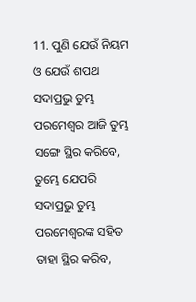11. ପୁଣି ଯେଉଁ ନିୟମ ଓ ଯେଉଁ ଶପଥ ସଦାପ୍ରଭୁ ତୁମ୍ଭ ପରମେଶ୍ଵର ଆଜି ତୁମ୍ଭ ସଙ୍ଗେ ସ୍ଥିର କରିବେ, ତୁମ୍ଭେ ଯେପରି ସଦାପ୍ରଭୁ ତୁମ୍ଭ ପରମେଶ୍ଵରଙ୍କ ସହିତ ତାହା ସ୍ଥିର କରିବ,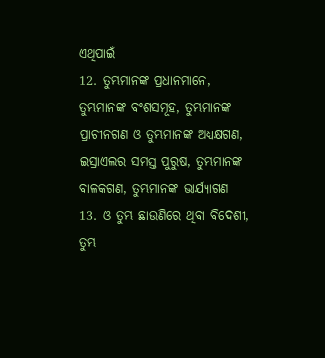ଏଥିପାଇଁ
12. ତୁମ୍ଭମାନଙ୍କ ପ୍ରଧାନମାନେ, ତୁମ୍ଭମାନଙ୍କ ବଂଶସମୂହ, ତୁମ୍ଭମାନଙ୍କ ପ୍ରାଚୀନଗଣ ଓ ତୁମ୍ଭମାନଙ୍କ ଅଧ୍ୟକ୍ଷଗଣ, ଇସ୍ରାଏଲର ସମସ୍ତ ପୁରୁଷ, ତୁମ୍ଭମାନଙ୍କ ବାଳକଗଣ, ତୁମ୍ଭମାନଙ୍କ ଭାର୍ଯ୍ୟାଗଣ
13. ଓ ତୁମ୍ଭ ଛାଉଣିରେ ଥିବା ବିଦେଶୀ, ତୁମ୍ଭ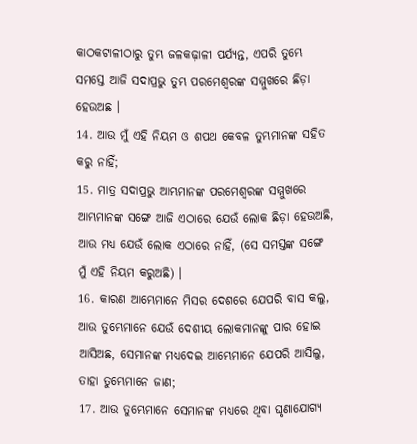କାଠକଟାଳୀଠାରୁ ତୁମ୍ଭ ଜଳକଢ଼ାଳୀ ପର୍ଯ୍ୟନ୍ତ, ଏପରି ତୁମ୍ଭେ ସମସ୍ତେ ଆଜି ସଦାପ୍ରଭୁ ତୁମ୍ଭ ପରମେଶ୍ଵରଙ୍କ ସମ୍ମୁଖରେ ଛିଡ଼ା ହେଉଅଛ ।
14. ଆଉ ମୁଁ ଏହି ନିୟମ ଓ ଶପଥ କେବଳ ତୁମ୍ଭମାନଙ୍କ ସହିତ କରୁ ନାହିଁ;
15. ମାତ୍ର ସଦାପ୍ରଭୁ ଆମ୍ଭମାନଙ୍କ ପରମେଶ୍ଵରଙ୍କ ସମ୍ମୁଖରେ ଆମ୍ଭମାନଙ୍କ ସଙ୍ଗେ ଆଜି ଏଠାରେ ଯେଉଁ ଲୋକ ଛିଡ଼ା ହେଉଅଛି, ଆଉ ମଧ୍ୟ ଯେଉଁ ଲୋକ ଏଠାରେ ନାହିଁ, (ସେ ସମସ୍ତଙ୍କ ସଙ୍ଗେ ମୁଁ ଏହି ନିୟମ କରୁଅଛି) ।
16. କାରଣ ଆମ୍ଭେମାନେ ମିସର ଦେଶରେ ଯେପରି ବାସ କଲୁ, ଆଉ ତୁମ୍ଭେମାନେ ଯେଉଁ ଦେଶୀୟ ଲୋକମାନଙ୍କୁ ପାର ହୋଇ ଆସିଅଛ, ସେମାନଙ୍କ ମଧ୍ୟଦେଇ ଆମ୍ଭେମାନେ ଯେପରି ଆସିଲୁ, ତାହା ତୁମ୍ଭେମାନେ ଜାଣ;
17. ଆଉ ତୁମ୍ଭେମାନେ ସେମାନଙ୍କ ମଧ୍ୟରେ ଥିବା ଘୃଣାଯୋଗ୍ୟ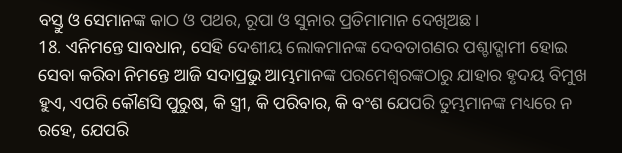ବସ୍ତୁ ଓ ସେମାନଙ୍କ କାଠ ଓ ପଥର, ରୂପା ଓ ସୁନାର ପ୍ରତିମାମାନ ଦେଖିଅଛ ।
18. ଏନିମନ୍ତେ ସାବଧାନ, ସେହି ଦେଶୀୟ ଲୋକମାନଙ୍କ ଦେବତାଗଣର ପଶ୍ଚାଦ୍ଗାମୀ ହୋଇ ସେବା କରିବା ନିମନ୍ତେ ଆଜି ସଦାପ୍ରଭୁ ଆମ୍ଭମାନଙ୍କ ପରମେଶ୍ଵରଙ୍କଠାରୁ ଯାହାର ହୃଦୟ ବିମୁଖ ହୁଏ, ଏପରି କୌଣସି ପୁରୁଷ, କି ସ୍ତ୍ରୀ, କି ପରିବାର, କି ବଂଶ ଯେପରି ତୁମ୍ଭମାନଙ୍କ ମଧ୍ୟରେ ନ ରହେ, ଯେପରି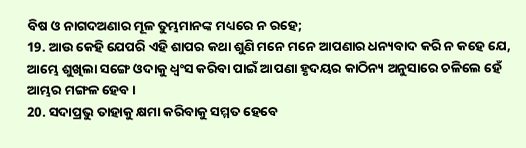ବିଷ ଓ ନାଗଦଅଣାର ମୂଳ ତୁମ୍ଭମାନଙ୍କ ମଧ୍ୟରେ ନ ରହେ;
19. ଆଉ କେହି ଯେପରି ଏହି ଶାପର କଥା ଶୁଣି ମନେ ମନେ ଆପଣାର ଧନ୍ୟବାଦ କରି ନ କହେ ଯେ, ଆମ୍ଭେ ଶୁଖିଲା ସଙ୍ଗେ ଓଦାକୁ ଧ୍ଵଂସ କରିବା ପାଇଁ ଆପଣା ହୃଦୟର କାଠିନ୍ୟ ଅନୁସାରେ ଚଳିଲେ ହେଁ ଆମ୍ଭର ମଙ୍ଗଳ ହେବ ।
20. ସଦାପ୍ରଭୁ ତାହାକୁ କ୍ଷମା କରିବାକୁ ସମ୍ମତ ହେବେ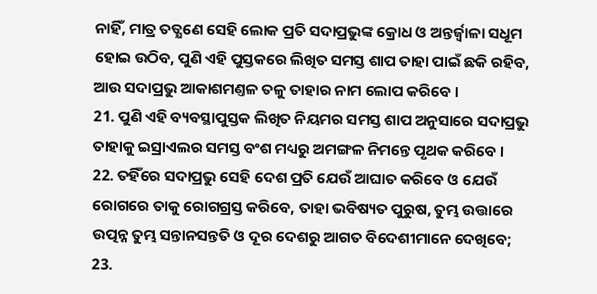ନାହିଁ, ମାତ୍ର ତତ୍କ୍ଷଣେ ସେହି ଲୋକ ପ୍ରତି ସଦାପ୍ରଭୁଙ୍କ କ୍ରୋଧ ଓ ଅନ୍ତର୍ଜ୍ଵାଳା ସଧୂମ ହୋଇ ଉଠିବ, ପୁଣି ଏହି ପୁସ୍ତକରେ ଲିଖିତ ସମସ୍ତ ଶାପ ତାହା ପାଇଁ ଛକି ରହିବ, ଆଉ ସଦାପ୍ରଭୁ ଆକାଶମଣ୍ତଳ ତଳୁ ତାହାର ନାମ ଲୋପ କରିବେ ।
21. ପୁଣି ଏହି ବ୍ୟବସ୍ଥାପୁସ୍ତକ ଲିଖିତ ନିୟମର ସମସ୍ତ ଶାପ ଅନୁସାରେ ସଦାପ୍ରଭୁ ତାହାକୁ ଇସ୍ରାଏଲର ସମସ୍ତ ବଂଶ ମଧ୍ୟରୁ ଅମଙ୍ଗଳ ନିମନ୍ତେ ପୃଥକ କରିବେ ।
22. ତହିଁରେ ସଦାପ୍ରଭୁ ସେହି ଦେଶ ପ୍ରତି ଯେଉଁ ଆଘାତ କରିବେ ଓ ଯେଉଁ ରୋଗରେ ତାକୁ ରୋଗଗ୍ରସ୍ତ କରିବେ, ତାହା ଭବିଷ୍ୟତ ପୁରୁଷ, ତୁମ୍ଭ ଉତ୍ତାରେ ଉତ୍ପନ୍ନ ତୁମ୍ଭ ସନ୍ତାନସନ୍ତତି ଓ ଦୂର ଦେଶରୁ ଆଗତ ବିଦେଶୀମାନେ ଦେଖିବେ;
23.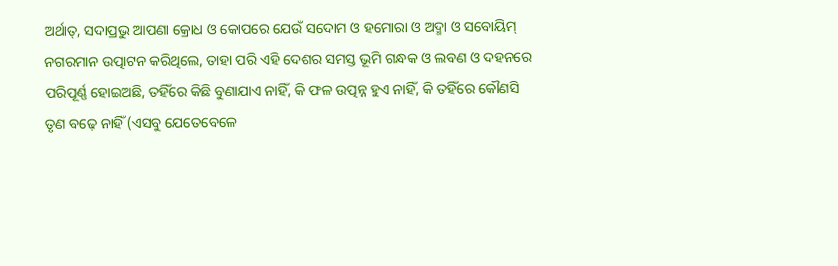ଅର୍ଥାତ୍, ସଦାପ୍ରଭୁ ଆପଣା କ୍ରୋଧ ଓ କୋପରେ ଯେଉଁ ସଦୋମ ଓ ହମୋରା ଓ ଅଦ୍ମା ଓ ସବୋୟିମ୍ ନଗରମାନ ଉତ୍ପାଟନ କରିଥିଲେ, ତାହା ପରି ଏହି ଦେଶର ସମସ୍ତ ଭୂମି ଗନ୍ଧକ ଓ ଲବଣ ଓ ଦହନରେ ପରିପୂର୍ଣ୍ଣ ହୋଇଅଛି, ତହିଁରେ କିଛି ବୁଣାଯାଏ ନାହିଁ, କି ଫଳ ଉତ୍ପନ୍ନ ହୁଏ ନାହିଁ, କି ତହିଁରେ କୌଣସି ତୃଣ ବଢ଼େ ନାହିଁ (ଏସବୁ ଯେତେବେଳେ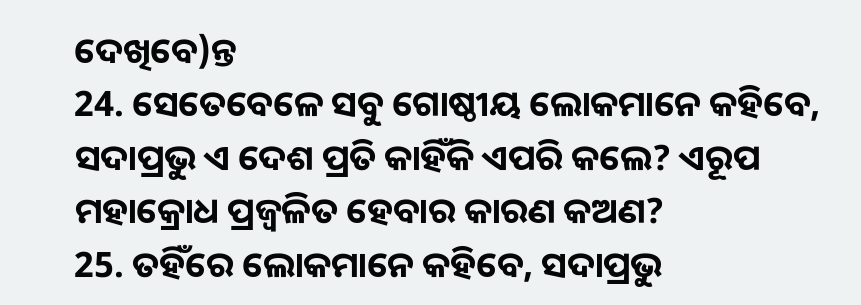ଦେଖିବେ)ନ୍ତ
24. ସେତେବେଳେ ସବୁ ଗୋଷ୍ଠୀୟ ଲୋକମାନେ କହିବେ, ସଦାପ୍ରଭୁ ଏ ଦେଶ ପ୍ରତି କାହିଁକି ଏପରି କଲେ? ଏରୂପ ମହାକ୍ରୋଧ ପ୍ରଜ୍ଵଳିତ ହେବାର କାରଣ କଅଣ?
25. ତହିଁରେ ଲୋକମାନେ କହିବେ, ସଦାପ୍ରଭୁ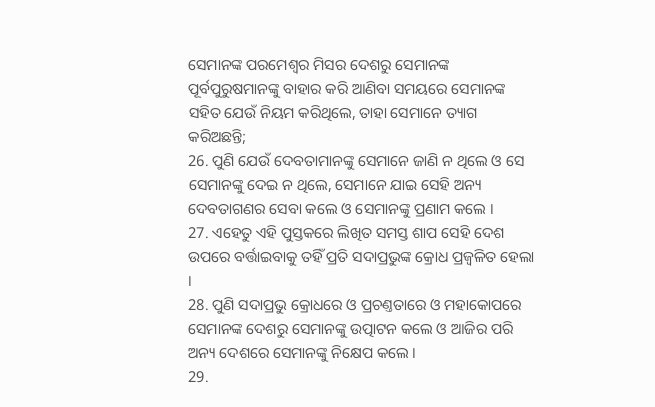ସେମାନଙ୍କ ପରମେଶ୍ଵର ମିସର ଦେଶରୁ ସେମାନଙ୍କ ପୂର୍ବପୁରୁଷମାନଙ୍କୁ ବାହାର କରି ଆଣିବା ସମୟରେ ସେମାନଙ୍କ ସହିତ ଯେଉଁ ନିୟମ କରିଥିଲେ, ତାହା ସେମାନେ ତ୍ୟାଗ କରିଅଛନ୍ତି;
26. ପୁଣି ଯେଉଁ ଦେବତାମାନଙ୍କୁ ସେମାନେ ଜାଣି ନ ଥିଲେ ଓ ସେ ସେମାନଙ୍କୁ ଦେଇ ନ ଥିଲେ, ସେମାନେ ଯାଇ ସେହି ଅନ୍ୟ ଦେବତାଗଣର ସେବା କଲେ ଓ ସେମାନଙ୍କୁ ପ୍ରଣାମ କଲେ ।
27. ଏହେତୁ ଏହି ପୁସ୍ତକରେ ଲିଖିତ ସମସ୍ତ ଶାପ ସେହି ଦେଶ ଉପରେ ବର୍ତ୍ତାଇବାକୁ ତହିଁ ପ୍ରତି ସଦାପ୍ରଭୁଙ୍କ କ୍ରୋଧ ପ୍ରଜ୍ଵଳିତ ହେଲା ।
28. ପୁଣି ସଦାପ୍ରଭୁ କ୍ରୋଧରେ ଓ ପ୍ରଚଣ୍ତତାରେ ଓ ମହାକୋପରେ ସେମାନଙ୍କ ଦେଶରୁ ସେମାନଙ୍କୁ ଉତ୍ପାଟନ କଲେ ଓ ଆଜିର ପରି ଅନ୍ୟ ଦେଶରେ ସେମାନଙ୍କୁ ନିକ୍ଷେପ କଲେ ।
29.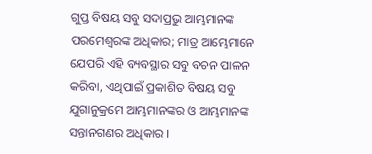ଗୁପ୍ତ ବିଷୟ ସବୁ ସଦାପ୍ରଭୁ ଆମ୍ଭମାନଙ୍କ ପରମେଶ୍ଵରଙ୍କ ଅଧିକାର; ମାତ୍ର ଆମ୍ଭେମାନେ ଯେପରି ଏହି ବ୍ୟବସ୍ଥାର ସବୁ ବଚନ ପାଳନ କରିବା, ଏଥିପାଇଁ ପ୍ରକାଶିତ ବିଷୟ ସବୁ ଯୁଗାନୁକ୍ରମେ ଆମ୍ଭମାନଙ୍କର ଓ ଆମ୍ଭମାନଙ୍କ ସନ୍ତାନଗଣର ଅଧିକାର ।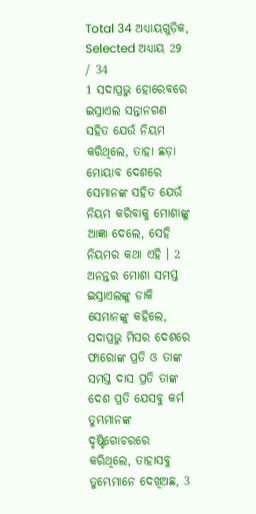Total 34 ଅଧ୍ୟାୟଗୁଡ଼ିକ, Selected ଅଧ୍ୟାୟ 29 / 34
1 ସଦାପ୍ରଭୁ ହୋରେବରେ ଇସ୍ରାଏଲ ସନ୍ତାନଗଣ ସହିତ ଯେଉଁ ନିୟମ କରିଥିଲେ, ତାହା ଛଡ଼ା ମୋୟାବ ଦେଶରେ ସେମାନଙ୍କ ସହିତ ଯେଉଁ ନିୟମ କରିବାକୁ ମୋଶାଙ୍କୁ ଆଜ୍ଞା ଦେଲେ, ସେହି ନିୟମର କଥା ଏହି । 2 ଅନନ୍ତର ମୋଶା ସମସ୍ତ ଇସ୍ରାଏଲଙ୍କୁ ଡାକି ସେମାନଙ୍କୁ କହିଲେ, ସଦାପ୍ରଭୁ ମିସର ଦେଶରେ ଫାରୋଙ୍କ ପ୍ରତି ଓ ତାଙ୍କ ସମସ୍ତ ଦାସ ପ୍ରତି ତାଙ୍କ ଦେଶ ପ୍ରତି ଯେସବୁ କର୍ମ ତୁମ୍ଭମାନଙ୍କ ଦୃଷ୍ଟିଗୋଚରରେ କରିଥିଲେ, ତାହାସବୁ ତୁମ୍ଭେମାନେ ଦେଖିଅଛ, 3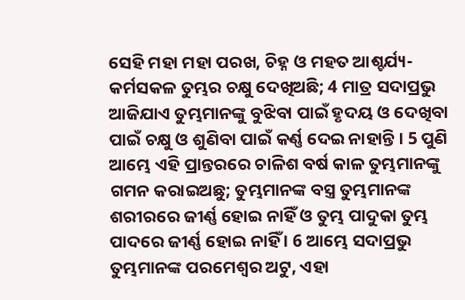ସେହି ମହା ମହା ପରଖ, ଚିହ୍ନ ଓ ମହତ ଆଶ୍ଚର୍ଯ୍ୟ-କର୍ମସକଳ ତୁମ୍ଭର ଚକ୍ଷୁ ଦେଖିଅଛି; 4 ମାତ୍ର ସଦାପ୍ରଭୁ ଆଜିଯାଏ ତୁମ୍ଭମାନଙ୍କୁ ବୁଝିବା ପାଇଁ ହୃଦୟ ଓ ଦେଖିବା ପାଇଁ ଚକ୍ଷୁ ଓ ଶୁଣିବା ପାଇଁ କର୍ଣ୍ଣ ଦେଇ ନାହାନ୍ତି । 5 ପୁଣି ଆମ୍ଭେ ଏହି ପ୍ରାନ୍ତରରେ ଚାଳିଶ ବର୍ଷ କାଳ ତୁମ୍ଭମାନଙ୍କୁ ଗମନ କରାଇଅଛୁ; ତୁମ୍ଭମାନଙ୍କ ବସ୍ତ୍ର ତୁମ୍ଭମାନଙ୍କ ଶରୀରରେ ଜୀର୍ଣ୍ଣ ହୋଇ ନାହିଁ ଓ ତୁମ୍ଭ ପାଦୁକା ତୁମ୍ଭ ପାଦରେ ଜୀର୍ଣ୍ଣ ହୋଇ ନାହିଁ । 6 ଆମ୍ଭେ ସଦାପ୍ରଭୁ ତୁମ୍ଭମାନଙ୍କ ପରମେଶ୍ଵର ଅଟୁ, ଏହା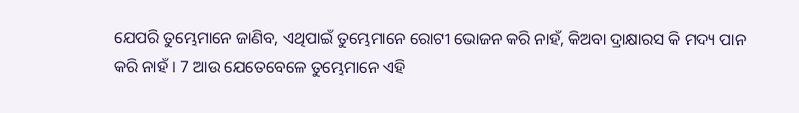ଯେପରି ତୁମ୍ଭେମାନେ ଜାଣିବ, ଏଥିପାଇଁ ତୁମ୍ଭେମାନେ ରୋଟୀ ଭୋଜନ କରି ନାହଁ, କିଅବା ଦ୍ରାକ୍ଷାରସ କି ମଦ୍ୟ ପାନ କରି ନାହଁ । 7 ଆଉ ଯେତେବେଳେ ତୁମ୍ଭେମାନେ ଏହି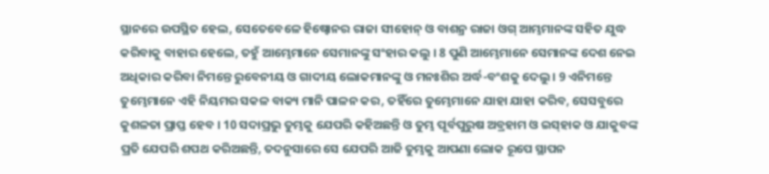ସ୍ଥାନରେ ଉପସ୍ଥିତ ହେଲ, ସେତେବେଳେ ହିଷ୍ବୋନର ରାଜା ସୀହୋନ୍ ଓ ବାଶନ୍ର ରାଜା ଓଗ୍ ଆମ୍ଭମାନଙ୍କ ସହିତ ଯୁଦ୍ଧ କରିବାକୁ ବାହାର ହେଲେ, ତହୁଁ ଆମ୍ଭେମାନେ ସେମାନଙ୍କୁ ସଂହାର କଲୁ । 8 ପୁଣି ଆମ୍ଭେମାନେ ସେମାନଙ୍କ ଦେଶ ନେଇ ଅଧିକାର କରିବା ନିମନ୍ତେ ରୁବେନୀୟ ଓ ଗାଦୀୟ ଲୋକମାନଙ୍କୁ ଓ ମନଃଶିର ଅର୍ଦ୍ଧ-ବଂଶକୁ ଦେଲୁ । 9 ଏନିମନ୍ତେ ତୁମ୍ଭେମାନେ ଏହି ନିୟମର ସକଳ ବାକ୍ୟ ମାନି ପାଳନ କର, ତହିଁରେ ତୁମ୍ଭେମାନେ ଯାହା ଯାହା କରିବ, ସେସବୁରେ କୁଶଳତା ପ୍ରାପ୍ତ ହେବ । 10 ସଦାପ୍ରଭୁ ତୁମ୍ଭକୁ ଯେପରି କହିଅଛନ୍ତି ଓ ତୁମ୍ଭ ପୂର୍ବପୁରୁଷ ଅବ୍ରହାମ ଓ ଇସ୍‍ହାକ ଓ ଯାକୁବଙ୍କ ପ୍ରତି ଯେପରି ଶପଥ କରିଅଛନ୍ତି, ତଦନୁସାରେ ସେ ଯେପରି ଆଜି ତୁମ୍ଭକୁ ଆପଣା ଲୋକ ରୂପେ ସ୍ଥାପନ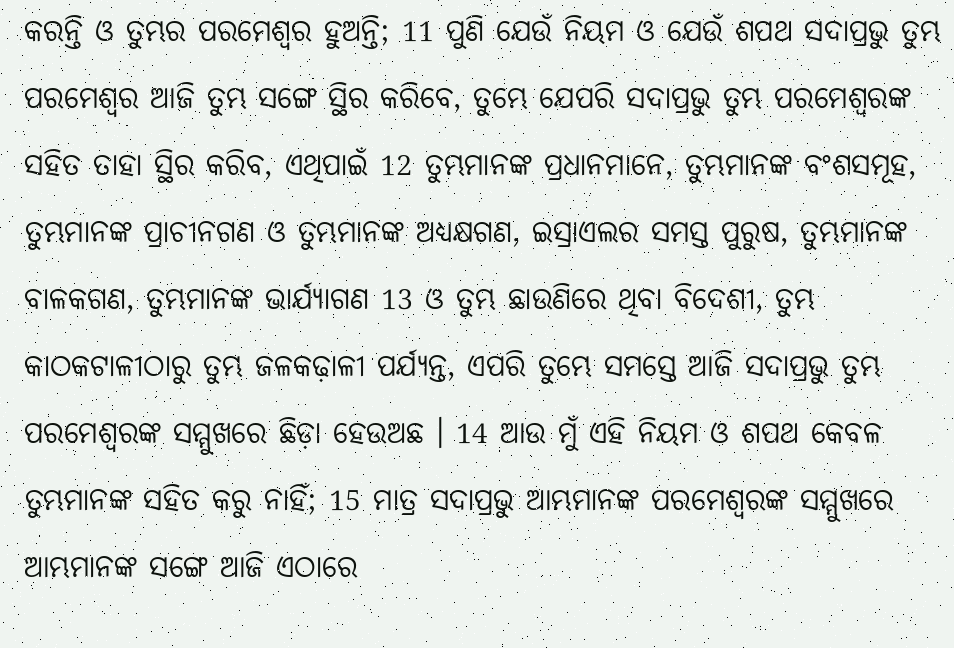କରନ୍ତି ଓ ତୁମ୍ଭର ପରମେଶ୍ଵର ହୁଅନ୍ତି; 11 ପୁଣି ଯେଉଁ ନିୟମ ଓ ଯେଉଁ ଶପଥ ସଦାପ୍ରଭୁ ତୁମ୍ଭ ପରମେଶ୍ଵର ଆଜି ତୁମ୍ଭ ସଙ୍ଗେ ସ୍ଥିର କରିବେ, ତୁମ୍ଭେ ଯେପରି ସଦାପ୍ରଭୁ ତୁମ୍ଭ ପରମେଶ୍ଵରଙ୍କ ସହିତ ତାହା ସ୍ଥିର କରିବ, ଏଥିପାଇଁ 12 ତୁମ୍ଭମାନଙ୍କ ପ୍ରଧାନମାନେ, ତୁମ୍ଭମାନଙ୍କ ବଂଶସମୂହ, ତୁମ୍ଭମାନଙ୍କ ପ୍ରାଚୀନଗଣ ଓ ତୁମ୍ଭମାନଙ୍କ ଅଧ୍ୟକ୍ଷଗଣ, ଇସ୍ରାଏଲର ସମସ୍ତ ପୁରୁଷ, ତୁମ୍ଭମାନଙ୍କ ବାଳକଗଣ, ତୁମ୍ଭମାନଙ୍କ ଭାର୍ଯ୍ୟାଗଣ 13 ଓ ତୁମ୍ଭ ଛାଉଣିରେ ଥିବା ବିଦେଶୀ, ତୁମ୍ଭ କାଠକଟାଳୀଠାରୁ ତୁମ୍ଭ ଜଳକଢ଼ାଳୀ ପର୍ଯ୍ୟନ୍ତ, ଏପରି ତୁମ୍ଭେ ସମସ୍ତେ ଆଜି ସଦାପ୍ରଭୁ ତୁମ୍ଭ ପରମେଶ୍ଵରଙ୍କ ସମ୍ମୁଖରେ ଛିଡ଼ା ହେଉଅଛ । 14 ଆଉ ମୁଁ ଏହି ନିୟମ ଓ ଶପଥ କେବଳ ତୁମ୍ଭମାନଙ୍କ ସହିତ କରୁ ନାହିଁ; 15 ମାତ୍ର ସଦାପ୍ରଭୁ ଆମ୍ଭମାନଙ୍କ ପରମେଶ୍ଵରଙ୍କ ସମ୍ମୁଖରେ ଆମ୍ଭମାନଙ୍କ ସଙ୍ଗେ ଆଜି ଏଠାରେ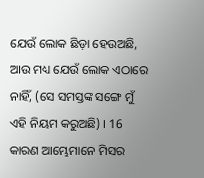ଯେଉଁ ଲୋକ ଛିଡ଼ା ହେଉଅଛି, ଆଉ ମଧ୍ୟ ଯେଉଁ ଲୋକ ଏଠାରେ ନାହିଁ, (ସେ ସମସ୍ତଙ୍କ ସଙ୍ଗେ ମୁଁ ଏହି ନିୟମ କରୁଅଛି) । 16 କାରଣ ଆମ୍ଭେମାନେ ମିସର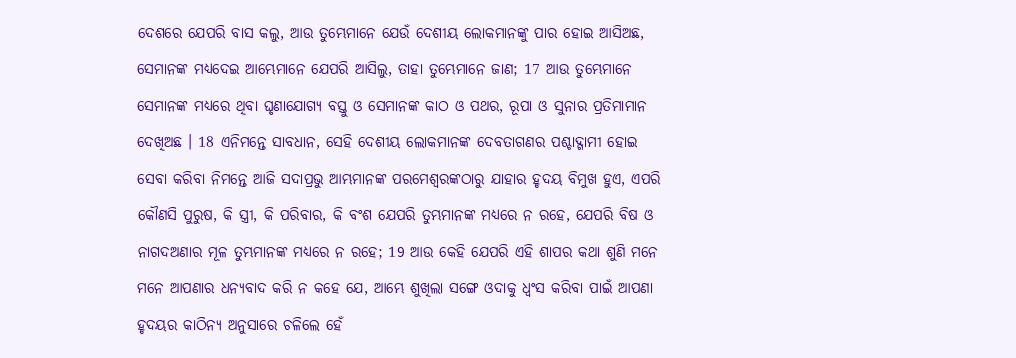ଦେଶରେ ଯେପରି ବାସ କଲୁ, ଆଉ ତୁମ୍ଭେମାନେ ଯେଉଁ ଦେଶୀୟ ଲୋକମାନଙ୍କୁ ପାର ହୋଇ ଆସିଅଛ, ସେମାନଙ୍କ ମଧ୍ୟଦେଇ ଆମ୍ଭେମାନେ ଯେପରି ଆସିଲୁ, ତାହା ତୁମ୍ଭେମାନେ ଜାଣ; 17 ଆଉ ତୁମ୍ଭେମାନେ ସେମାନଙ୍କ ମଧ୍ୟରେ ଥିବା ଘୃଣାଯୋଗ୍ୟ ବସ୍ତୁ ଓ ସେମାନଙ୍କ କାଠ ଓ ପଥର, ରୂପା ଓ ସୁନାର ପ୍ରତିମାମାନ ଦେଖିଅଛ । 18 ଏନିମନ୍ତେ ସାବଧାନ, ସେହି ଦେଶୀୟ ଲୋକମାନଙ୍କ ଦେବତାଗଣର ପଶ୍ଚାଦ୍ଗାମୀ ହୋଇ ସେବା କରିବା ନିମନ୍ତେ ଆଜି ସଦାପ୍ରଭୁ ଆମ୍ଭମାନଙ୍କ ପରମେଶ୍ଵରଙ୍କଠାରୁ ଯାହାର ହୃଦୟ ବିମୁଖ ହୁଏ, ଏପରି କୌଣସି ପୁରୁଷ, କି ସ୍ତ୍ରୀ, କି ପରିବାର, କି ବଂଶ ଯେପରି ତୁମ୍ଭମାନଙ୍କ ମଧ୍ୟରେ ନ ରହେ, ଯେପରି ବିଷ ଓ ନାଗଦଅଣାର ମୂଳ ତୁମ୍ଭମାନଙ୍କ ମଧ୍ୟରେ ନ ରହେ; 19 ଆଉ କେହି ଯେପରି ଏହି ଶାପର କଥା ଶୁଣି ମନେ ମନେ ଆପଣାର ଧନ୍ୟବାଦ କରି ନ କହେ ଯେ, ଆମ୍ଭେ ଶୁଖିଲା ସଙ୍ଗେ ଓଦାକୁ ଧ୍ଵଂସ କରିବା ପାଇଁ ଆପଣା ହୃଦୟର କାଠିନ୍ୟ ଅନୁସାରେ ଚଳିଲେ ହେଁ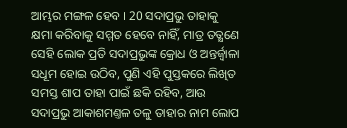ଆମ୍ଭର ମଙ୍ଗଳ ହେବ । 20 ସଦାପ୍ରଭୁ ତାହାକୁ କ୍ଷମା କରିବାକୁ ସମ୍ମତ ହେବେ ନାହିଁ, ମାତ୍ର ତତ୍କ୍ଷଣେ ସେହି ଲୋକ ପ୍ରତି ସଦାପ୍ରଭୁଙ୍କ କ୍ରୋଧ ଓ ଅନ୍ତର୍ଜ୍ଵାଳା ସଧୂମ ହୋଇ ଉଠିବ, ପୁଣି ଏହି ପୁସ୍ତକରେ ଲିଖିତ ସମସ୍ତ ଶାପ ତାହା ପାଇଁ ଛକି ରହିବ, ଆଉ ସଦାପ୍ରଭୁ ଆକାଶମଣ୍ତଳ ତଳୁ ତାହାର ନାମ ଲୋପ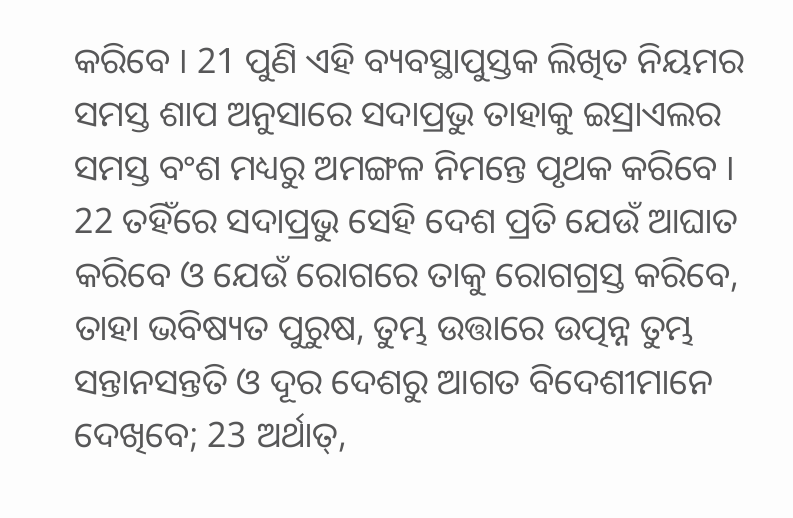କରିବେ । 21 ପୁଣି ଏହି ବ୍ୟବସ୍ଥାପୁସ୍ତକ ଲିଖିତ ନିୟମର ସମସ୍ତ ଶାପ ଅନୁସାରେ ସଦାପ୍ରଭୁ ତାହାକୁ ଇସ୍ରାଏଲର ସମସ୍ତ ବଂଶ ମଧ୍ୟରୁ ଅମଙ୍ଗଳ ନିମନ୍ତେ ପୃଥକ କରିବେ । 22 ତହିଁରେ ସଦାପ୍ରଭୁ ସେହି ଦେଶ ପ୍ରତି ଯେଉଁ ଆଘାତ କରିବେ ଓ ଯେଉଁ ରୋଗରେ ତାକୁ ରୋଗଗ୍ରସ୍ତ କରିବେ, ତାହା ଭବିଷ୍ୟତ ପୁରୁଷ, ତୁମ୍ଭ ଉତ୍ତାରେ ଉତ୍ପନ୍ନ ତୁମ୍ଭ ସନ୍ତାନସନ୍ତତି ଓ ଦୂର ଦେଶରୁ ଆଗତ ବିଦେଶୀମାନେ ଦେଖିବେ; 23 ଅର୍ଥାତ୍,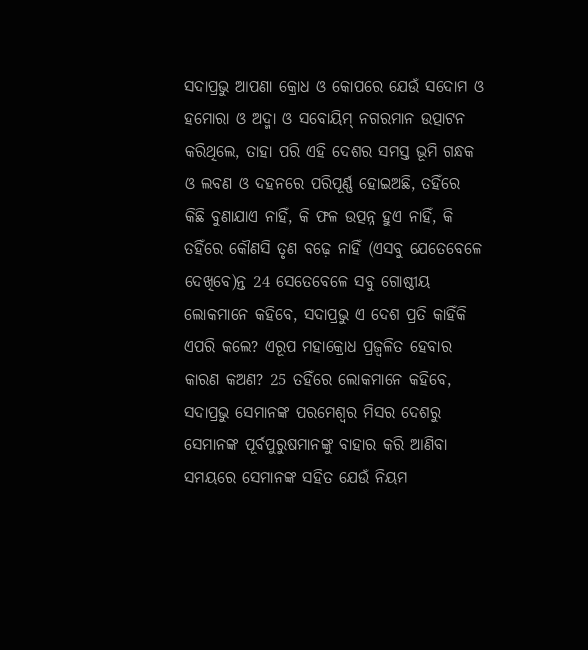ସଦାପ୍ରଭୁ ଆପଣା କ୍ରୋଧ ଓ କୋପରେ ଯେଉଁ ସଦୋମ ଓ ହମୋରା ଓ ଅଦ୍ମା ଓ ସବୋୟିମ୍ ନଗରମାନ ଉତ୍ପାଟନ କରିଥିଲେ, ତାହା ପରି ଏହି ଦେଶର ସମସ୍ତ ଭୂମି ଗନ୍ଧକ ଓ ଲବଣ ଓ ଦହନରେ ପରିପୂର୍ଣ୍ଣ ହୋଇଅଛି, ତହିଁରେ କିଛି ବୁଣାଯାଏ ନାହିଁ, କି ଫଳ ଉତ୍ପନ୍ନ ହୁଏ ନାହିଁ, କି ତହିଁରେ କୌଣସି ତୃଣ ବଢ଼େ ନାହିଁ (ଏସବୁ ଯେତେବେଳେ ଦେଖିବେ)ନ୍ତ 24 ସେତେବେଳେ ସବୁ ଗୋଷ୍ଠୀୟ ଲୋକମାନେ କହିବେ, ସଦାପ୍ରଭୁ ଏ ଦେଶ ପ୍ରତି କାହିଁକି ଏପରି କଲେ? ଏରୂପ ମହାକ୍ରୋଧ ପ୍ରଜ୍ଵଳିତ ହେବାର କାରଣ କଅଣ? 25 ତହିଁରେ ଲୋକମାନେ କହିବେ, ସଦାପ୍ରଭୁ ସେମାନଙ୍କ ପରମେଶ୍ଵର ମିସର ଦେଶରୁ ସେମାନଙ୍କ ପୂର୍ବପୁରୁଷମାନଙ୍କୁ ବାହାର କରି ଆଣିବା ସମୟରେ ସେମାନଙ୍କ ସହିତ ଯେଉଁ ନିୟମ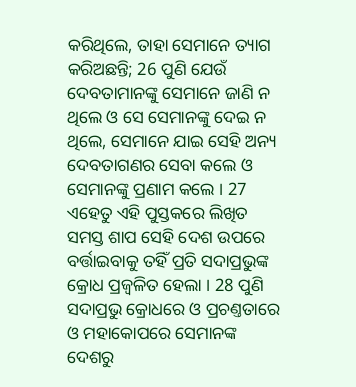କରିଥିଲେ, ତାହା ସେମାନେ ତ୍ୟାଗ କରିଅଛନ୍ତି; 26 ପୁଣି ଯେଉଁ ଦେବତାମାନଙ୍କୁ ସେମାନେ ଜାଣି ନ ଥିଲେ ଓ ସେ ସେମାନଙ୍କୁ ଦେଇ ନ ଥିଲେ, ସେମାନେ ଯାଇ ସେହି ଅନ୍ୟ ଦେବତାଗଣର ସେବା କଲେ ଓ ସେମାନଙ୍କୁ ପ୍ରଣାମ କଲେ । 27 ଏହେତୁ ଏହି ପୁସ୍ତକରେ ଲିଖିତ ସମସ୍ତ ଶାପ ସେହି ଦେଶ ଉପରେ ବର୍ତ୍ତାଇବାକୁ ତହିଁ ପ୍ରତି ସଦାପ୍ରଭୁଙ୍କ କ୍ରୋଧ ପ୍ରଜ୍ଵଳିତ ହେଲା । 28 ପୁଣି ସଦାପ୍ରଭୁ କ୍ରୋଧରେ ଓ ପ୍ରଚଣ୍ତତାରେ ଓ ମହାକୋପରେ ସେମାନଙ୍କ ଦେଶରୁ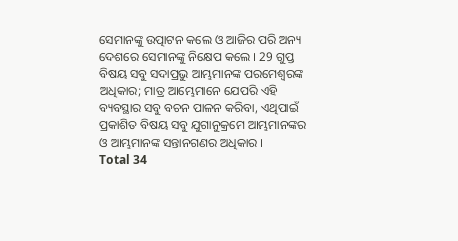ସେମାନଙ୍କୁ ଉତ୍ପାଟନ କଲେ ଓ ଆଜିର ପରି ଅନ୍ୟ ଦେଶରେ ସେମାନଙ୍କୁ ନିକ୍ଷେପ କଲେ । 29 ଗୁପ୍ତ ବିଷୟ ସବୁ ସଦାପ୍ରଭୁ ଆମ୍ଭମାନଙ୍କ ପରମେଶ୍ଵରଙ୍କ ଅଧିକାର; ମାତ୍ର ଆମ୍ଭେମାନେ ଯେପରି ଏହି ବ୍ୟବସ୍ଥାର ସବୁ ବଚନ ପାଳନ କରିବା, ଏଥିପାଇଁ ପ୍ରକାଶିତ ବିଷୟ ସବୁ ଯୁଗାନୁକ୍ରମେ ଆମ୍ଭମାନଙ୍କର ଓ ଆମ୍ଭମାନଙ୍କ ସନ୍ତାନଗଣର ଅଧିକାର ।
Total 34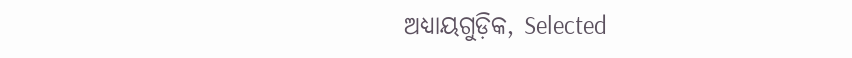ଅଧ୍ୟାୟଗୁଡ଼ିକ, Selected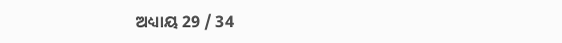ଅଧ୍ୟାୟ 29 / 34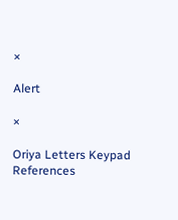×

Alert

×

Oriya Letters Keypad References